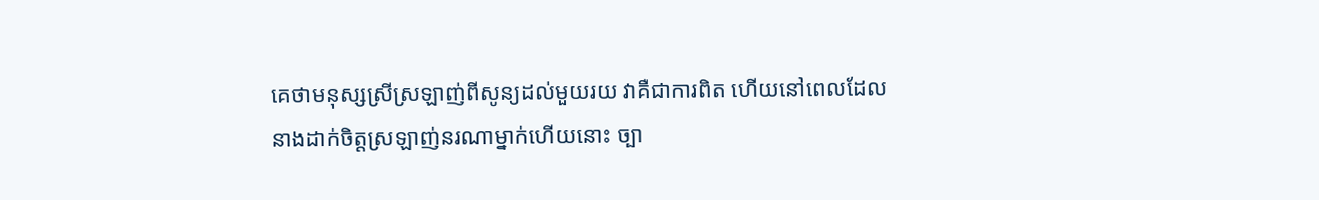គេថាមនុស្សស្រីស្រឡាញ់ពីសូន្យដល់មួយរយ វាគឺជាការពិត ហើយនៅពេលដែលនាងដាក់ចិត្តស្រឡាញ់នរណាម្នាក់ហើយនោះ ច្បា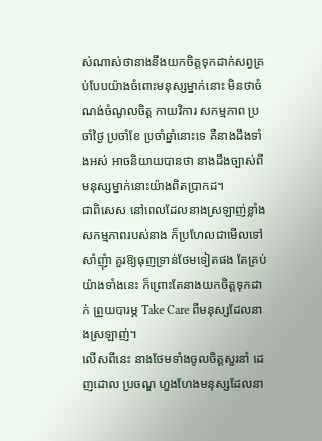ស់ណាស់ថានាងនឹងយកចិត្តទុកដាក់សព្វគ្រប់បែបយ៉ាងចំពោះមនុស្សម្នាក់នោះ មិនថាចំណង់ចំណូលចិត្ត កាយវិការ សកម្មភាព ប្រចាំថ្ងៃ ប្រចាំខែ ប្រចាំឆ្នាំនោះទេ គឺនាងដឹងទាំងអស់ អាចនិយាយបានថា នាងដឹងច្បាស់ពីមនុស្សម្នាក់នោះយ៉ាងពិតប្រាកដ។
ជាពិសេស នៅពេលដែលនាងស្រឡាញ់ខ្លាំង សកម្មភាពរបស់នាង ក៏ប្រហែលជាមើលទៅសាំញុំា គួរឱ្យធុញទ្រាន់ថែមទៀតផង តែគ្រប់យ៉ាងទាំងនេះ ក៏ព្រោះតែនាងយកចិត្តទុកដាក់ ព្រួយបារម្ភ Take Care ពីមនុស្សដែលនាងស្រឡាញ់។
លើសពីនេះ នាងថែមទាំងចូលចិត្តសួរនាំ ដេញដោល ប្រចណ្ឌ ហួងហែងមនុស្សដែលនា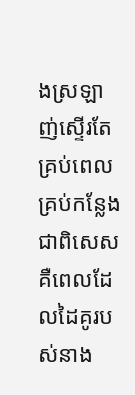ងស្រឡាញ់ស្ទើរតែគ្រប់ពេល គ្រប់កន្លែង ជាពិសេស គឺពេលដែលដៃគូរបស់នាង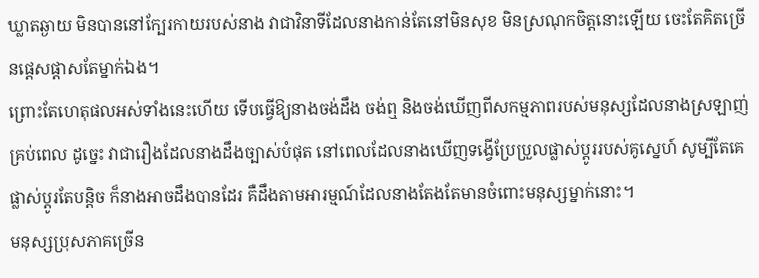ឃ្លាតឆ្ងាយ មិនបាននៅក្បែរកាយរបស់នាង វាជាវិនាទីដែលនាងកាន់តែនៅមិនសុខ មិនស្រណុកចិត្តនោះឡើយ ចេះតែគិតច្រើនផ្ដេសផ្ដាសតែម្នាក់ឯង។
ព្រោះតែហេតុផលអស់ទាំងនេះហើយ ទើបធ្វើឱ្យនាងចង់ដឹង ចង់ឮ និងចង់ឃើញពីសកម្មភាពរបស់មនុស្សដែលនាងស្រឡាញ់គ្រប់ពេល ដូច្នេះ វាជារឿងដែលនាងដឹងច្បាស់បំផុត នៅពេលដែលនាងឃើញទង្វើប្រែប្រួលផ្លាស់ប្ដូររបស់គូស្នេហ៍ សូម្បីតែគេផ្លាស់ប្ដូរតែបន្តិច ក៏នាងអាចដឹងបានដែរ គឺដឹងតាមអារម្មណ៍ដែលនាងតែងតែមានចំពោះមនុស្សម្នាក់នោះ។
មនុស្សប្រុសភាគច្រើន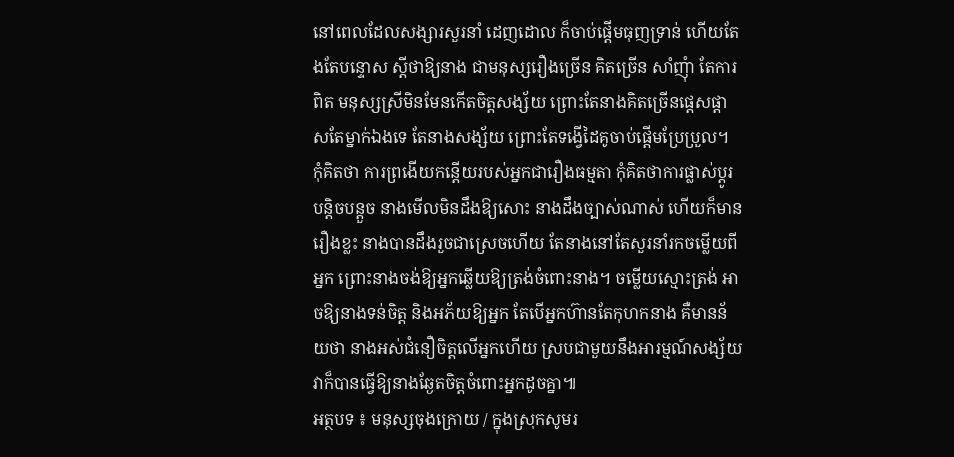នៅពេលដែលសង្សារសួរនាំ ដេញដោល ក៏ចាប់ផ្ដើមធុញទ្រាន់ ហើយតែងតែបន្ទោស ស្ដីថាឱ្យនាង ជាមនុស្សរឿងច្រើន គិតច្រើន សាំញុំា តែការពិត មនុស្សស្រីមិនមែនកើតចិត្តសង្ស័យ ព្រោះតែនាងគិតច្រើនផ្ដេសផ្ដាសតែម្នាក់ឯងទេ តែនាងសង្ស័យ ព្រោះតែទង្វើដៃគូចាប់ផ្ដើមប្រែប្រួល។
កុំគិតថា ការព្រងើយកន្តើយរបស់អ្នកជារឿងធម្មតា កុំគិតថាការផ្លាស់ប្ដូរបន្តិចបន្តួច នាងមើលមិនដឹងឱ្យសោះ នាងដឹងច្បាស់ណាស់ ហើយក៏មានរឿងខ្លះ នាងបានដឹងរួចជាស្រេចហើយ តែនាងនៅតែសួរនាំរកចម្លើយពីអ្នក ព្រោះនាងចង់ឱ្យអ្នកឆ្លើយឱ្យត្រង់ចំពោះនាង។ ចម្លើយស្មោះត្រង់ អាចឱ្យនាងទន់ចិត្ត និងអភ័យឱ្យអ្នក តែបើអ្នកហ៊ានតែកុហកនាង គឺមានន័យថា នាងអស់ជំនឿចិត្តលើអ្នកហើយ ស្របជាមួយនឹងអារម្មណ៍សង្ស័យ វាក៏បានធ្វើឱ្យនាងឆ្ងែតចិត្តចំពោះអ្នកដូចគ្នា៕
អត្ថបទ ៖ មនុស្សចុងក្រោយ / ក្នុងស្រុកសូមរ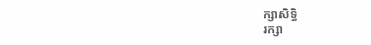ក្សាសិទ្ធិ
រក្សា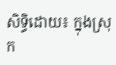សិទ្ធិដោយ៖ ក្នុងស្រុក